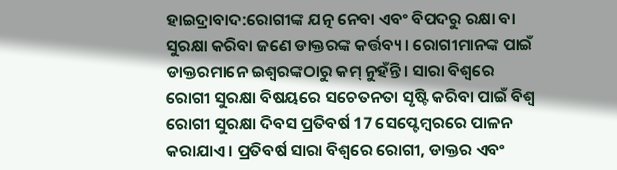ହାଇଦ୍ରାବାଦ:ରୋଗୀଙ୍କ ଯତ୍ନ ନେବା ଏବଂ ବିପଦରୁ ରକ୍ଷା ବା ସୁରକ୍ଷା କରିବା ଜଣେ ଡାକ୍ତରଙ୍କ କର୍ତ୍ତବ୍ୟ। ରୋଗୀମାନଙ୍କ ପାଇଁ ଡାକ୍ତରମାନେ ଇଶ୍ୱରଙ୍କଠାରୁ କମ୍ ନୁହଁନ୍ତି। ସାରା ବିଶ୍ୱରେ ରୋଗୀ ସୁରକ୍ଷା ବିଷୟରେ ସଚେତନତା ସୃଷ୍ଟି କରିବା ପାଇଁ ବିଶ୍ୱ ରୋଗୀ ସୁରକ୍ଷା ଦିବସ ପ୍ରତିବର୍ଷ 17 ସେପ୍ଟେମ୍ବରରେ ପାଳନ କରାଯାଏ। ପ୍ରତିବର୍ଷ ସାରା ବିଶ୍ୱରେ ରୋଗୀ, ଡାକ୍ତର ଏବଂ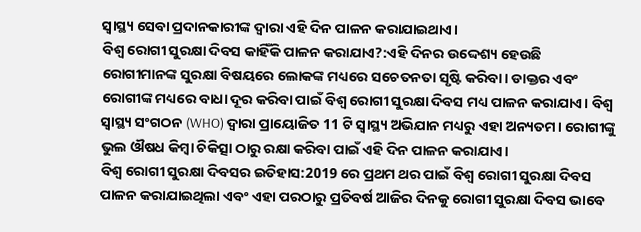ସ୍ୱାସ୍ଥ୍ୟ ସେବା ପ୍ରଦାନକାରୀଙ୍କ ଦ୍ୱାରା ଏହି ଦିନ ପାଳନ କରାଯାଇଥାଏ।
ବିଶ୍ୱ ରୋଗୀ ସୁରକ୍ଷା ଦିବସ କାହିଁକି ପାଳନ କରାଯାଏ?:ଏହି ଦିନର ଉଦ୍ଦେଶ୍ୟ ହେଉଛି ରୋଗୀମାନଙ୍କ ସୁରକ୍ଷା ବିଷୟରେ ଲୋକଙ୍କ ମଧ୍ୟରେ ସଚେତନତା ସୃଷ୍ଟି କରିବା। ଡାକ୍ତର ଏବଂ ରୋଗୀଙ୍କ ମଧ୍ୟରେ ବାଧା ଦୂର କରିବା ପାଇଁ ବିଶ୍ୱ ରୋଗୀ ସୁରକ୍ଷା ଦିବସ ମଧ୍ୟ ପାଳନ କରାଯାଏ। ବିଶ୍ୱ ସ୍ୱାସ୍ଥ୍ୟ ସଂଗଠନ (WHO) ଦ୍ୱାରା ପ୍ରାୟୋଜିତ 11 ଟି ସ୍ୱାସ୍ଥ୍ୟ ଅଭିଯାନ ମଧ୍ୟରୁ ଏହା ଅନ୍ୟତମ। ରୋଗୀଙ୍କୁ ଭୁଲ ଔଷଧ କିମ୍ବା ଚିକିତ୍ସା ଠାରୁ ରକ୍ଷା କରିବା ପାଇଁ ଏହି ଦିନ ପାଳନ କରାଯାଏ।
ବିଶ୍ୱ ରୋଗୀ ସୁରକ୍ଷା ଦିବସର ଇତିହାସ:2019 ରେ ପ୍ରଥମ ଥର ପାଇଁ ବିଶ୍ୱ ରୋଗୀ ସୁରକ୍ଷା ଦିବସ ପାଳନ କରାଯାଇଥିଲା ଏବଂ ଏହା ପରଠାରୁ ପ୍ରତିବର୍ଷ ଆଜିର ଦିନକୁ ରୋଗୀ ସୁରକ୍ଷା ଦିବସ ଭାବେ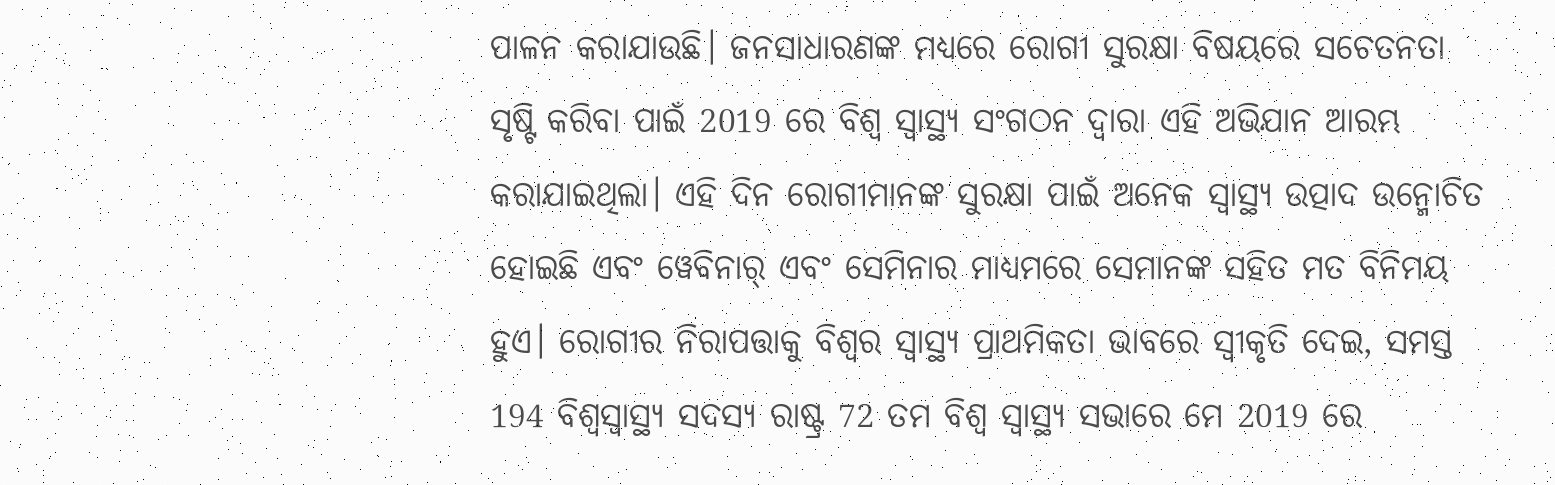ପାଳନ କରାଯାଉଛି। ଜନସାଧାରଣଙ୍କ ମଧ୍ୟରେ ରୋଗୀ ସୁରକ୍ଷା ବିଷୟରେ ସଚେତନତା ସୃଷ୍ଟି କରିବା ପାଇଁ 2019 ରେ ବିଶ୍ୱ ସ୍ୱାସ୍ଥ୍ୟ ସଂଗଠନ ଦ୍ୱାରା ଏହି ଅଭିଯାନ ଆରମ୍ଭ କରାଯାଇଥିଲା। ଏହି ଦିନ ରୋଗୀମାନଙ୍କ ସୁରକ୍ଷା ପାଇଁ ଅନେକ ସ୍ୱାସ୍ଥ୍ୟ ଉତ୍ପାଦ ଉନ୍ମୋଚିତ ହୋଇଛି ଏବଂ ୱେବିନାର୍ ଏବଂ ସେମିନାର ମାଧ୍ୟମରେ ସେମାନଙ୍କ ସହିତ ମତ ବିନିମୟ ହୁଏ। ରୋଗୀର ନିରାପତ୍ତାକୁ ବିଶ୍ବର ସ୍ବାସ୍ଥ୍ୟ ପ୍ରାଥମିକତା ଭାବରେ ସ୍ବୀକୃତି ଦେଇ, ସମସ୍ତ 194 ବିଶ୍ବସ୍ବାସ୍ଥ୍ୟ ସଦସ୍ୟ ରାଷ୍ଟ୍ର 72 ତମ ବିଶ୍ବ ସ୍ବାସ୍ଥ୍ୟ ସଭାରେ ମେ 2019 ରେ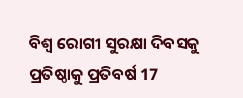ବିଶ୍ବ ରୋଗୀ ସୁରକ୍ଷା ଦିବସକୁ ପ୍ରତିଷ୍ଠାକୁ ପ୍ରତିବର୍ଷ 17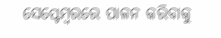ସେପ୍ଟେମ୍ବରରେ ପାଳନ କରିବାକୁ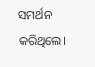ସମର୍ଥନ କରିଥିଲେ।